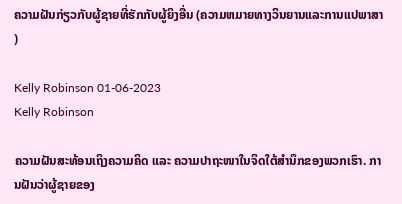ຄວາມຝັນກ່ຽວກັບຜູ້ຊາຍທີ່ຮັກກັບຜູ້ຍິງອື່ນ (ຄວາມຫມາຍທາງວິນຍານແລະການແປພາສາ)

Kelly Robinson 01-06-2023
Kelly Robinson

ຄວາມຝັນສະທ້ອນເຖິງຄວາມຄິດ ແລະ ຄວາມປາຖະໜາໃນຈິດໃຕ້ສຳນຶກຂອງພວກເຮົາ. ການຝັນວ່າຜູ້ຊາຍຂອງ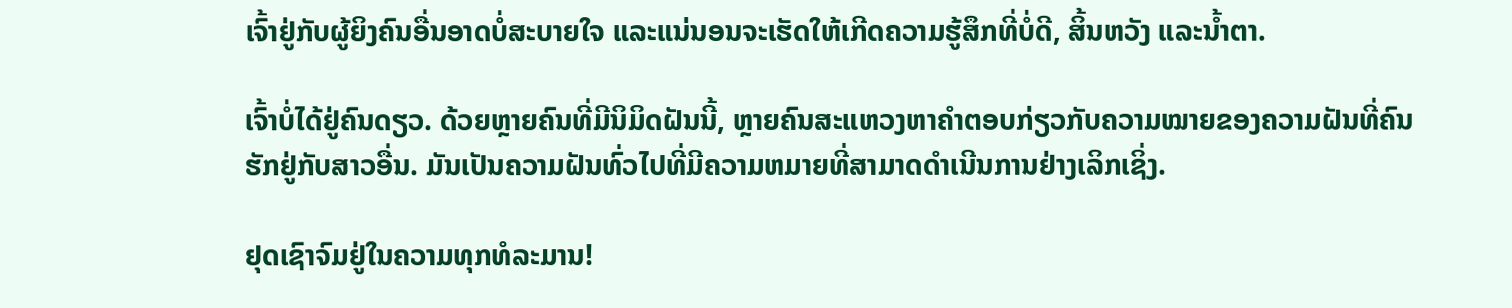ເຈົ້າຢູ່ກັບຜູ້ຍິງຄົນອື່ນອາດບໍ່ສະບາຍໃຈ ແລະແນ່ນອນຈະເຮັດໃຫ້ເກີດຄວາມຮູ້ສຶກທີ່ບໍ່ດີ, ສິ້ນຫວັງ ແລະນໍ້າຕາ.

ເຈົ້າບໍ່ໄດ້ຢູ່ຄົນດຽວ. ດ້ວຍຫຼາຍຄົນທີ່ມີນິມິດຝັນນີ້, ຫຼາຍຄົນສະແຫວງຫາຄຳຕອບກ່ຽວກັບຄວາມໝາຍຂອງຄວາມຝັນທີ່ຄົນຮັກຢູ່ກັບສາວອື່ນ. ມັນເປັນຄວາມຝັນທົ່ວໄປທີ່ມີຄວາມຫມາຍທີ່ສາມາດດໍາເນີນການຢ່າງເລິກເຊິ່ງ.

ຢຸດເຊົາຈົມຢູ່ໃນຄວາມທຸກທໍລະມານ!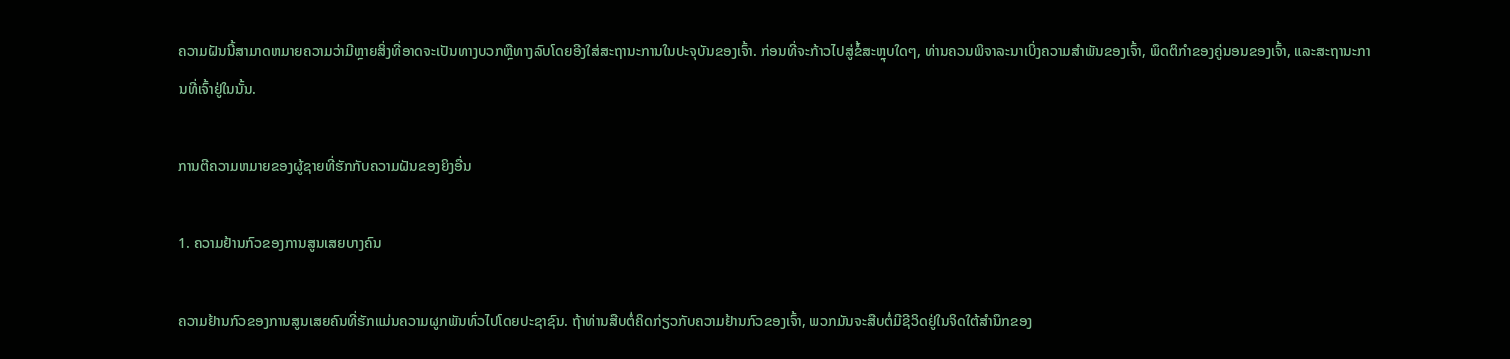ຄວາມຝັນນີ້ສາມາດຫມາຍຄວາມວ່າມີຫຼາຍສິ່ງທີ່ອາດຈະເປັນທາງບວກຫຼືທາງລົບໂດຍອີງໃສ່ສະຖານະການໃນປະຈຸບັນຂອງເຈົ້າ. ກ່ອນທີ່ຈະກ້າວໄປສູ່ຂໍ້ສະຫຼຸບໃດໆ, ທ່ານຄວນພິຈາລະນາເບິ່ງຄວາມສໍາພັນຂອງເຈົ້າ, ພຶດຕິກໍາຂອງຄູ່ນອນຂອງເຈົ້າ, ແລະສະຖານະການທີ່ເຈົ້າຢູ່ໃນນັ້ນ.

ການຕີຄວາມຫມາຍຂອງຜູ້ຊາຍທີ່ຮັກກັບຄວາມຝັນຂອງຍິງອື່ນ

1. ຄວາມຢ້ານກົວຂອງການສູນເສຍບາງຄົນ

ຄວາມຢ້ານກົວຂອງການສູນເສຍຄົນທີ່ຮັກແມ່ນຄວາມຜູກພັນທົ່ວໄປໂດຍປະຊາຊົນ. ຖ້າທ່ານສືບຕໍ່ຄິດກ່ຽວກັບຄວາມຢ້ານກົວຂອງເຈົ້າ, ພວກມັນຈະສືບຕໍ່ມີຊີວິດຢູ່ໃນຈິດໃຕ້ສໍານຶກຂອງ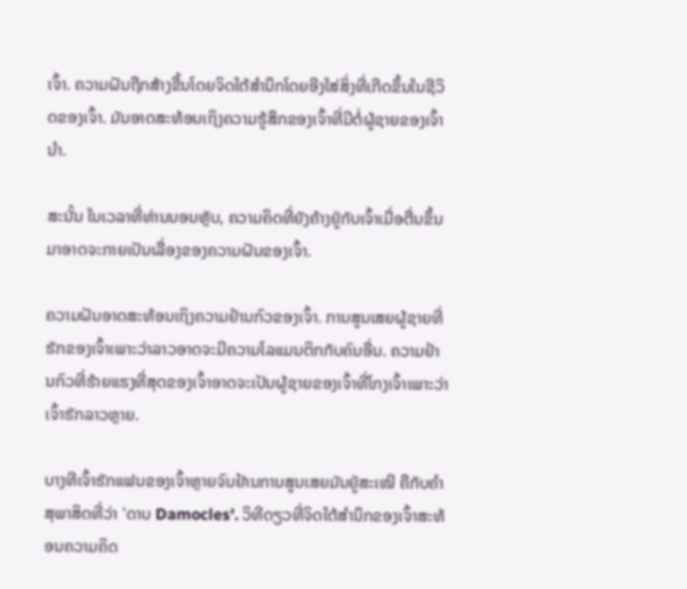ເຈົ້າ. ຄວາມຝັນຖືກສ້າງຂື້ນໂດຍຈິດໃຕ້ສຳນຶກໂດຍອີງໃສ່ສິ່ງທີ່ເກີດຂຶ້ນໃນຊີວິດຂອງເຈົ້າ. ມັນອາດສະທ້ອນເຖິງຄວາມຮູ້ສຶກຂອງເຈົ້າທີ່ມີຕໍ່ຜູ້ຊາຍຂອງເຈົ້ານຳ.

ສະນັ້ນ ໃນເວລາທີ່ທ່ານນອນຫຼັບ, ຄວາມຄິດທີ່ຍັງຄ້າງຢູ່ກັບເຈົ້າເມື່ອຕື່ນຂຶ້ນມາອາດຈະກາຍເປັນເລື່ອງຂອງຄວາມຝັນຂອງເຈົ້າ.

ຄວາມຝັນອາດສະທ້ອນເຖິງຄວາມຢ້ານກົວຂອງເຈົ້າ. ການສູນເສຍຜູ້ຊາຍທີ່ຮັກຂອງເຈົ້າເພາະວ່າລາວອາດຈະມີຄວາມໂລແມນຕິກກັບຄົນອື່ນ. ຄວາມຢ້ານກົວທີ່ຮ້າຍແຮງທີ່ສຸດຂອງເຈົ້າອາດຈະເປັນຜູ້ຊາຍຂອງເຈົ້າທີ່ໂກງເຈົ້າເພາະວ່າເຈົ້າຮັກລາວຫຼາຍ.

ບາງທີເຈົ້າຮັກແຟນຂອງເຈົ້າຫຼາຍຈົນຢ້ານການສູນເສຍມັນຢູ່ສະເໝີ ຄືກັບຄຳສຸພາສິດທີ່ວ່າ 'ດາບ Damocles'. ວິທີດຽວທີ່ຈິດໃຕ້ສຳນຶກຂອງເຈົ້າສະທ້ອນຄວາມຄິດ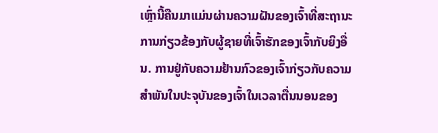ເຫຼົ່ານີ້ຄືນມາແມ່ນຜ່ານຄວາມຝັນຂອງເຈົ້າທີ່ສະຖານະການກ່ຽວຂ້ອງກັບຜູ້ຊາຍທີ່ເຈົ້າຮັກຂອງເຈົ້າກັບຍິງອື່ນ. ການຢູ່ກັບຄວາມຢ້ານກົວຂອງເຈົ້າກ່ຽວກັບຄວາມສໍາພັນໃນປະຈຸບັນຂອງເຈົ້າໃນເວລາຕື່ນນອນຂອງ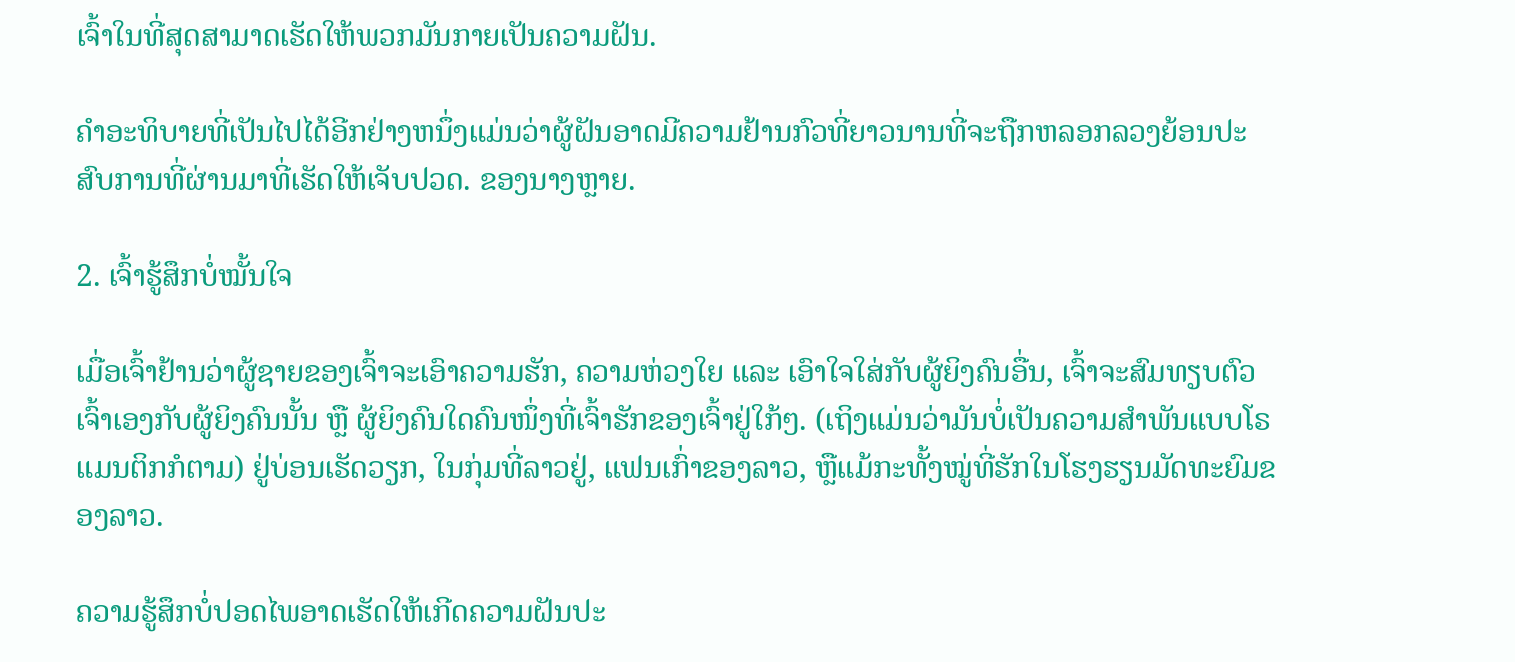ເຈົ້າໃນທີ່ສຸດສາມາດເຮັດໃຫ້ພວກມັນກາຍເປັນຄວາມຝັນ.

ຄໍາອະທິບາຍທີ່ເປັນໄປໄດ້ອີກຢ່າງຫນຶ່ງແມ່ນວ່າຜູ້ຝັນອາດມີຄວາມຢ້ານກົວທີ່ຍາວນານທີ່ຈະຖືກຫລອກລວງຍ້ອນປະສົບການທີ່ຜ່ານມາທີ່ເຮັດໃຫ້ເຈັບປວດ. ຂອງນາງຫຼາຍ.

2. ເຈົ້າຮູ້ສຶກບໍ່ໝັ້ນໃຈ

ເມື່ອເຈົ້າຢ້ານວ່າຜູ້ຊາຍຂອງເຈົ້າຈະເອົາຄວາມຮັກ, ຄວາມຫ່ວງໃຍ ແລະ ເອົາໃຈໃສ່ກັບຜູ້ຍິງຄົນອື່ນ, ເຈົ້າຈະສົມທຽບຕົວເຈົ້າເອງກັບຜູ້ຍິງຄົນນັ້ນ ຫຼື ຜູ້ຍິງຄົນໃດຄົນໜຶ່ງທີ່ເຈົ້າຮັກຂອງເຈົ້າຢູ່ໃກ້ໆ. (ເຖິງແມ່ນວ່າມັນບໍ່ເປັນຄວາມສຳພັນແບບໂຣແມນຕິກກໍຕາມ) ຢູ່ບ່ອນເຮັດວຽກ, ໃນກຸ່ມທີ່ລາວຢູ່, ແຟນເກົ່າຂອງລາວ, ຫຼືແມ້ກະທັ້ງໝູ່ທີ່ຮັກໃນໂຮງຮຽນມັດທະຍົມຂອງລາວ.

ຄວາມຮູ້ສຶກບໍ່ປອດໄພອາດເຮັດໃຫ້ເກີດຄວາມຝັນປະ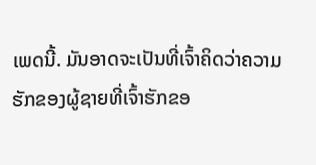ເພດນີ້. ມັນອາດຈະເປັນທີ່ເຈົ້າຄິດວ່າຄວາມຮັກຂອງຜູ້ຊາຍທີ່ເຈົ້າຮັກຂອ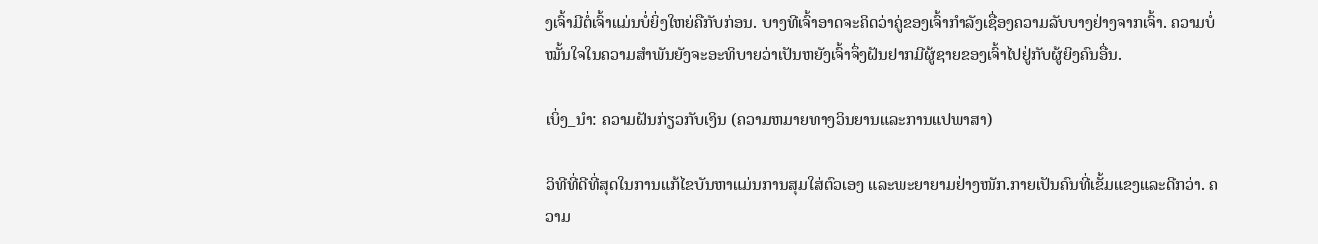ງເຈົ້າມີຕໍ່ເຈົ້າແມ່ນບໍ່ຍິ່ງໃຫຍ່ຄືກັບກ່ອນ. ບາງທີເຈົ້າອາດຈະຄິດວ່າຄູ່ຂອງເຈົ້າກໍາລັງເຊື່ອງຄວາມລັບບາງຢ່າງຈາກເຈົ້າ. ຄວາມບໍ່ໝັ້ນໃຈໃນຄວາມສຳພັນຍັງຈະອະທິບາຍວ່າເປັນຫຍັງເຈົ້າຈຶ່ງຝັນຢາກມີຜູ້ຊາຍຂອງເຈົ້າໄປຢູ່ກັບຜູ້ຍິງຄົນອື່ນ.

ເບິ່ງ_ນຳ: ຄວາມຝັນກ່ຽວກັບເງິນ (ຄວາມຫມາຍທາງວິນຍານແລະການແປພາສາ)

ວິທີທີ່ດີທີ່ສຸດໃນການແກ້ໄຂບັນຫາແມ່ນການສຸມໃສ່ຕົວເອງ ແລະພະຍາຍາມຢ່າງໜັກ.ກາຍເປັນຄົນທີ່ເຂັ້ມແຂງແລະດີກວ່າ. ຄວາມ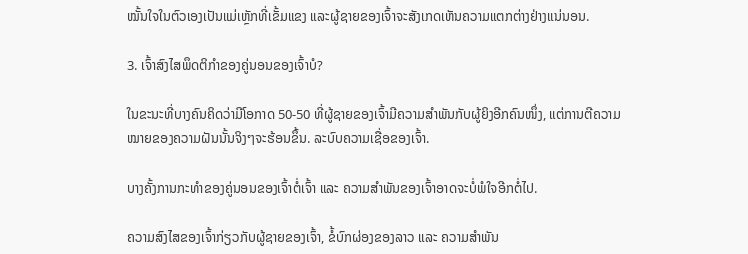ໝັ້ນໃຈໃນຕົວເອງເປັນແມ່ເຫຼັກທີ່ເຂັ້ມແຂງ ແລະຜູ້ຊາຍຂອງເຈົ້າຈະສັງເກດເຫັນຄວາມແຕກຕ່າງຢ່າງແນ່ນອນ.

3. ເຈົ້າສົງໄສພຶດຕິກຳຂອງຄູ່ນອນຂອງເຈົ້າບໍ?

ໃນຂະນະທີ່ບາງຄົນຄິດວ່າມີໂອກາດ 50-50 ທີ່ຜູ້ຊາຍຂອງເຈົ້າມີຄວາມສໍາພັນກັບຜູ້ຍິງອີກຄົນໜຶ່ງ, ແຕ່ການຕີຄວາມໝາຍຂອງຄວາມຝັນນັ້ນຈິງໆຈະຮ້ອນຂຶ້ນ. ລະບົບຄວາມເຊື່ອຂອງເຈົ້າ.

ບາງຄັ້ງການກະທຳຂອງຄູ່ນອນຂອງເຈົ້າຕໍ່ເຈົ້າ ແລະ ຄວາມສຳພັນຂອງເຈົ້າອາດຈະບໍ່ພໍໃຈອີກຕໍ່ໄປ.

ຄວາມສົງໄສຂອງເຈົ້າກ່ຽວກັບຜູ້ຊາຍຂອງເຈົ້າ, ຂໍ້ບົກຜ່ອງຂອງລາວ ແລະ ຄວາມສຳພັນ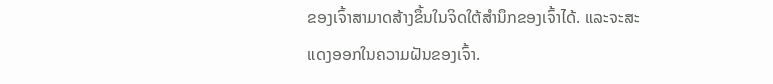ຂອງເຈົ້າສາມາດສ້າງຂຶ້ນໃນຈິດໃຕ້ສຳນຶກຂອງເຈົ້າໄດ້. ແລະຈະສະແດງອອກໃນຄວາມຝັນຂອງເຈົ້າ.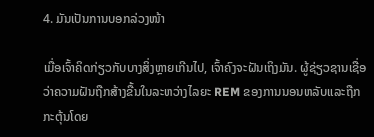4. ມັນເປັນການບອກລ່ວງໜ້າ

ເມື່ອເຈົ້າຄິດກ່ຽວກັບບາງສິ່ງຫຼາຍເກີນໄປ, ເຈົ້າຄົງຈະຝັນເຖິງມັນ. ຜູ້ຊ່ຽວຊານເຊື່ອວ່າຄວາມຝັນຖືກສ້າງຂື້ນໃນລະຫວ່າງໄລຍະ REM ຂອງການນອນຫລັບແລະຖືກກະຕຸ້ນໂດຍ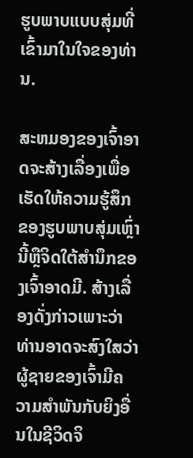ຮູບພາບແບບສຸ່ມທີ່ເຂົ້າມາໃນໃຈຂອງທ່ານ.

ສະຫມອງຂອງເຈົ້າອາດຈະສ້າງເລື່ອງເພື່ອເຮັດໃຫ້ຄວາມຮູ້ສຶກຂອງຮູບພາບສຸ່ມເຫຼົ່ານີ້ຫຼືຈິດໃຕ້ສໍານຶກຂອງເຈົ້າອາດມີ. ສ້າງເລື່ອງດັ່ງກ່າວເພາະວ່າທ່ານອາດຈະສົງໃສວ່າຜູ້ຊາຍຂອງເຈົ້າມີຄວາມສໍາພັນກັບຍິງອື່ນໃນຊີວິດຈິ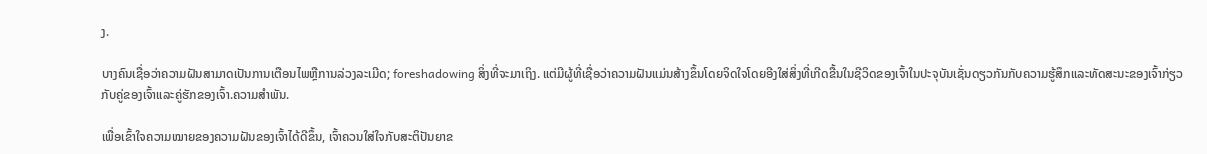ງ.

ບາງຄົນເຊື່ອວ່າຄວາມຝັນສາມາດເປັນການເຕືອນໄພຫຼືການລ່ວງລະເມີດ; foreshadowing ສິ່ງທີ່ຈະມາເຖິງ. ແຕ່ມີຜູ້ທີ່ເຊື່ອວ່າຄວາມຝັນແມ່ນສ້າງຂຶ້ນໂດຍຈິດໃຈໂດຍອີງໃສ່ສິ່ງທີ່ເກີດຂື້ນໃນຊີວິດຂອງເຈົ້າໃນປະຈຸບັນເຊັ່ນດຽວກັນກັບຄວາມຮູ້ສຶກແລະທັດສະນະຂອງເຈົ້າກ່ຽວກັບຄູ່ຂອງເຈົ້າແລະຄູ່ຮັກຂອງເຈົ້າ.ຄວາມສຳພັນ.

ເພື່ອເຂົ້າໃຈຄວາມໝາຍຂອງຄວາມຝັນຂອງເຈົ້າໄດ້ດີຂຶ້ນ, ເຈົ້າຄວນໃສ່ໃຈກັບສະຕິປັນຍາຂ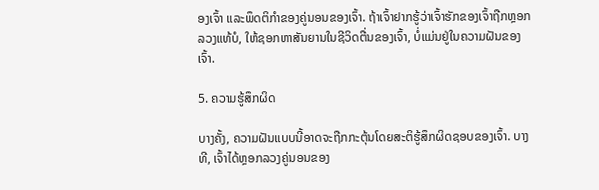ອງເຈົ້າ ແລະພຶດຕິກຳຂອງຄູ່ນອນຂອງເຈົ້າ. ຖ້າເຈົ້າຢາກຮູ້ວ່າເຈົ້າຮັກຂອງເຈົ້າຖືກຫຼອກລວງແທ້ບໍ, ໃຫ້ຊອກຫາສັນຍານໃນຊີວິດຕື່ນຂອງເຈົ້າ, ບໍ່ແມ່ນຢູ່ໃນຄວາມຝັນຂອງເຈົ້າ.

5. ຄວາມຮູ້ສຶກຜິດ

ບາງຄັ້ງ, ຄວາມຝັນແບບນີ້ອາດຈະຖືກກະຕຸ້ນໂດຍສະຕິຮູ້ສຶກຜິດຊອບຂອງເຈົ້າ. ບາງທີ, ເຈົ້າໄດ້ຫຼອກລວງຄູ່ນອນຂອງ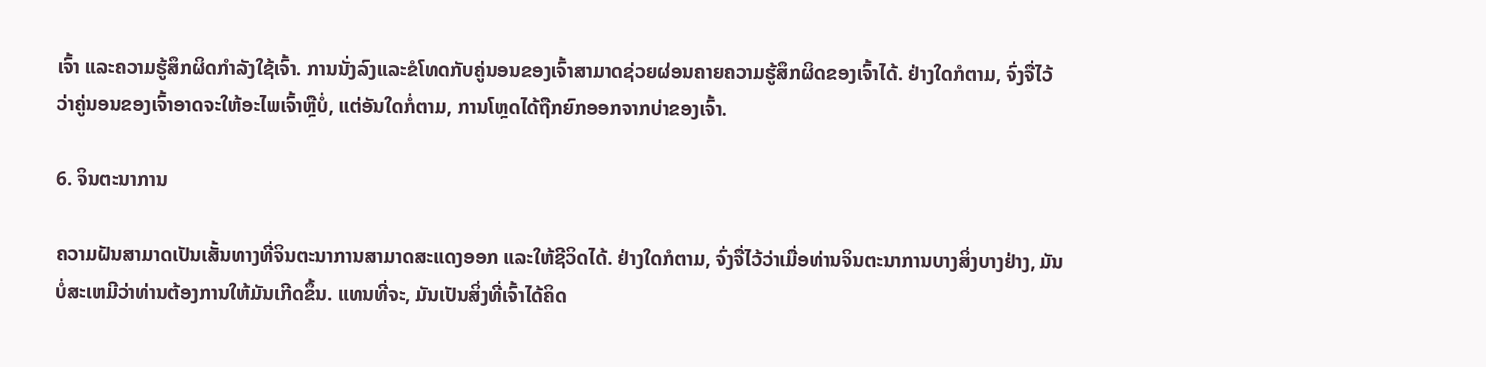ເຈົ້າ ແລະຄວາມຮູ້ສຶກຜິດກຳລັງໃຊ້ເຈົ້າ. ການນັ່ງລົງແລະຂໍໂທດກັບຄູ່ນອນຂອງເຈົ້າສາມາດຊ່ວຍຜ່ອນຄາຍຄວາມຮູ້ສຶກຜິດຂອງເຈົ້າໄດ້. ຢ່າງໃດກໍຕາມ, ຈົ່ງຈື່ໄວ້ວ່າຄູ່ນອນຂອງເຈົ້າອາດຈະໃຫ້ອະໄພເຈົ້າຫຼືບໍ່, ແຕ່ອັນໃດກໍ່ຕາມ, ການໂຫຼດໄດ້ຖືກຍົກອອກຈາກບ່າຂອງເຈົ້າ.

6. ຈິນຕະນາການ

ຄວາມຝັນສາມາດເປັນເສັ້ນທາງທີ່ຈິນຕະນາການສາມາດສະແດງອອກ ແລະໃຫ້ຊີວິດໄດ້. ຢ່າງໃດກໍຕາມ, ຈົ່ງຈື່ໄວ້ວ່າເມື່ອທ່ານຈິນຕະນາການບາງສິ່ງບາງຢ່າງ, ມັນບໍ່ສະເຫມີວ່າທ່ານຕ້ອງການໃຫ້ມັນເກີດຂຶ້ນ. ແທນທີ່ຈະ, ມັນເປັນສິ່ງທີ່ເຈົ້າໄດ້ຄິດ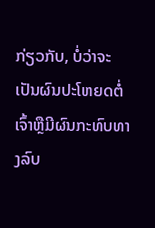ກ່ຽວກັບ, ບໍ່ວ່າຈະເປັນຜົນປະໂຫຍດຕໍ່ເຈົ້າຫຼືມີຜົນກະທົບທາງລົບ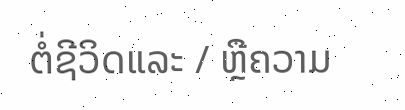ຕໍ່ຊີວິດແລະ / ຫຼືຄວາມ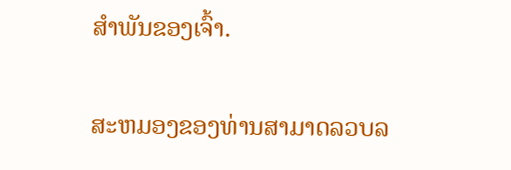ສໍາພັນຂອງເຈົ້າ.

ສະຫມອງຂອງທ່ານສາມາດລວບລ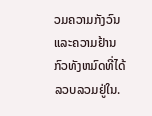ວມຄວາມກັງວົນແລະຄວາມຢ້ານກົວທັງຫມົດທີ່ໄດ້ລວບລວມຢູ່ໃນ.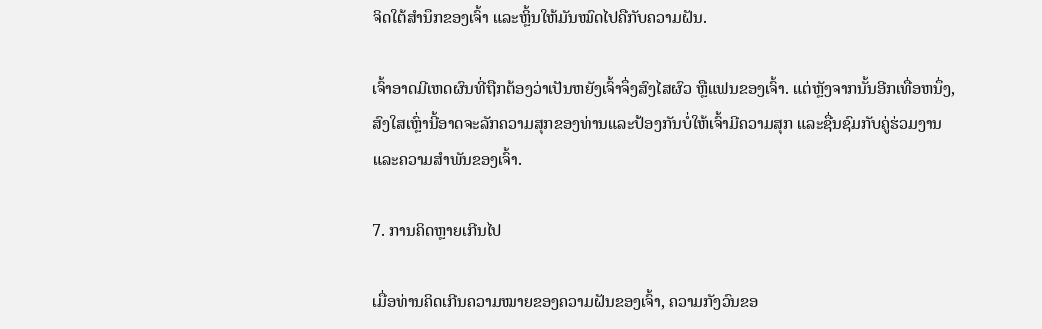ຈິດໃຕ້ສຳນຶກຂອງເຈົ້າ ແລະຫຼິ້ນໃຫ້ມັນໝົດໄປຄືກັບຄວາມຝັນ.

ເຈົ້າອາດມີເຫດຜົນທີ່ຖືກຕ້ອງວ່າເປັນຫຍັງເຈົ້າຈຶ່ງສົງໄສຜົວ ຫຼືແຟນຂອງເຈົ້າ. ແຕ່ຫຼັງຈາກນັ້ນອີກເທື່ອຫນຶ່ງ, ສົງໃສເຫຼົ່ານີ້ອາດຈະລັກຄວາມສຸກຂອງທ່ານແລະປ້ອງກັນບໍ່ໃຫ້ເຈົ້າມີຄວາມສຸກ ແລະຊື່ນຊົມກັບຄູ່ຮ່ວມງານ ແລະຄວາມສໍາພັນຂອງເຈົ້າ.

7. ການຄິດຫຼາຍເກີນໄປ

ເມື່ອທ່ານຄິດເກີນຄວາມໝາຍຂອງຄວາມຝັນຂອງເຈົ້າ, ຄວາມກັງວົນຂອ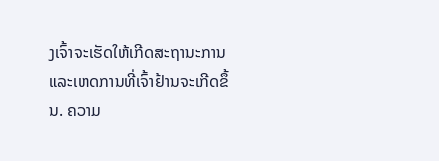ງເຈົ້າຈະເຮັດໃຫ້ເກີດສະຖານະການ ແລະເຫດການທີ່ເຈົ້າຢ້ານຈະເກີດຂຶ້ນ. ຄວາມ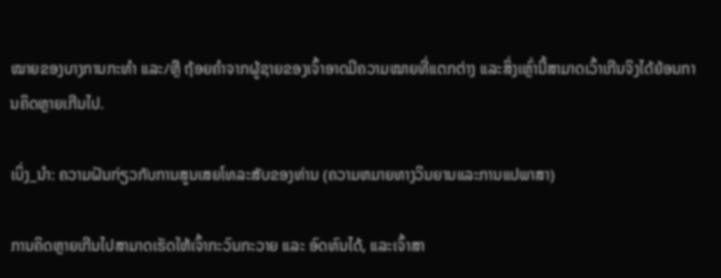ໝາຍຂອງບາງການກະທຳ ແລະ/ຫຼື ຖ້ອຍຄຳຈາກຜູ້ຊາຍຂອງເຈົ້າອາດມີຄວາມໝາຍທີ່ແຕກຕ່າງ ແລະສິ່ງເຫຼົ່ານີ້ສາມາດເວົ້າເກີນຈິງໄດ້ຍ້ອນການຄິດຫຼາຍເກີນໄປ.

ເບິ່ງ_ນຳ: ຄວາມຝັນກ່ຽວກັບການສູນເສຍໂທລະສັບຂອງທ່ານ (ຄວາມຫມາຍທາງວິນຍານແລະການແປພາສາ)

ການຄິດຫຼາຍເກີນໄປສາມາດເຮັດໃຫ້ເຈົ້າກະວົນກະວາຍ ແລະ ອົດທົນໄດ້, ແລະເຈົ້າສາ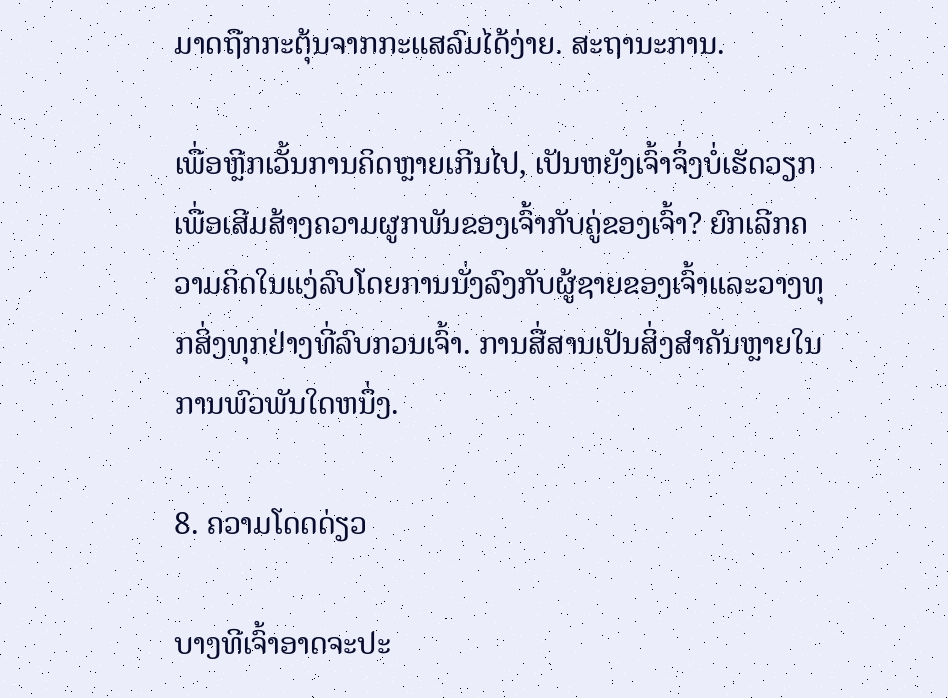ມາດຖືກກະຕຸ້ນຈາກກະແສລົມໄດ້ງ່າຍ. ສະຖານະການ.

ເພື່ອຫຼີກເວັ້ນການຄິດຫຼາຍເກີນໄປ, ເປັນຫຍັງເຈົ້າຈຶ່ງບໍ່ເຮັດວຽກເພື່ອເສີມສ້າງຄວາມຜູກພັນຂອງເຈົ້າກັບຄູ່ຂອງເຈົ້າ? ຍົກເລີກຄວາມຄິດໃນແງ່ລົບໂດຍການນັ່ງລົງກັບຜູ້ຊາຍຂອງເຈົ້າແລະວາງທຸກສິ່ງທຸກຢ່າງທີ່ລົບກວນເຈົ້າ. ການສື່ສານເປັນສິ່ງສໍາຄັນຫຼາຍໃນການພົວພັນໃດຫນຶ່ງ.

8. ຄວາມໂດດດ່ຽວ

ບາງທີເຈົ້າອາດຈະປະ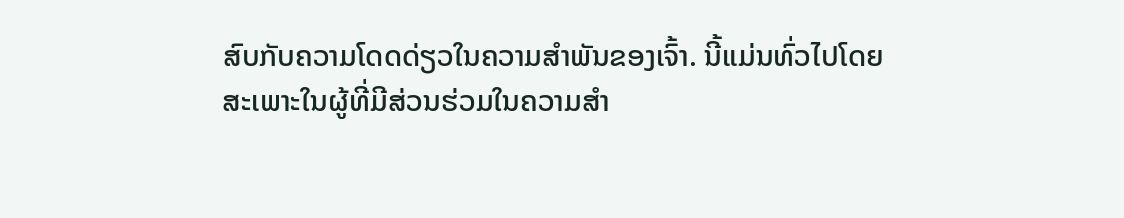ສົບກັບຄວາມໂດດດ່ຽວໃນຄວາມສຳພັນຂອງເຈົ້າ. ນີ້ແມ່ນທົ່ວໄປໂດຍສະເພາະໃນຜູ້ທີ່ມີສ່ວນຮ່ວມໃນຄວາມສໍາ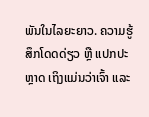ພັນໃນໄລຍະຍາວ. ຄວາມຮູ້ສຶກໂດດດ່ຽວ ຫຼື ແປກປະຫຼາດ ເຖິງແມ່ນວ່າເຈົ້າ ແລະ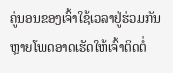ຄູ່ນອນຂອງເຈົ້າໃຊ້ເວລາຢູ່ຮ່ວມກັນຫຼາຍໂພດອາດເຮັດໃຫ້ເຈົ້າຕິດຕໍ່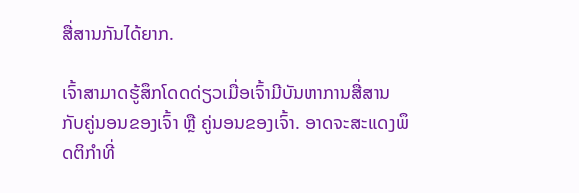ສື່ສານກັນໄດ້ຍາກ.

ເຈົ້າສາມາດຮູ້ສຶກໂດດດ່ຽວເມື່ອເຈົ້າມີບັນຫາການສື່ສານກັບຄູ່ນອນຂອງເຈົ້າ ຫຼື ຄູ່ນອນຂອງເຈົ້າ. ອາດຈະສະແດງພຶດຕິກໍາທີ່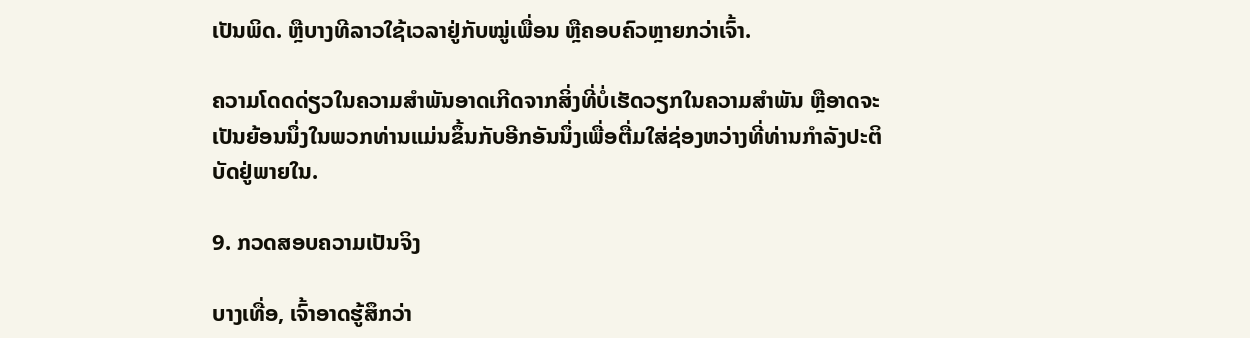ເປັນພິດ. ຫຼືບາງທີລາວໃຊ້ເວລາຢູ່ກັບໝູ່ເພື່ອນ ຫຼືຄອບຄົວຫຼາຍກວ່າເຈົ້າ.

ຄວາມໂດດດ່ຽວໃນຄວາມສຳພັນອາດເກີດຈາກສິ່ງທີ່ບໍ່ເຮັດວຽກໃນຄວາມສຳພັນ ຫຼືອາດຈະເປັນຍ້ອນນຶ່ງໃນພວກທ່ານແມ່ນຂຶ້ນກັບອີກອັນນຶ່ງເພື່ອຕື່ມໃສ່ຊ່ອງຫວ່າງທີ່ທ່ານກໍາລັງປະຕິບັດຢູ່ພາຍໃນ.

9. ກວດສອບຄວາມເປັນຈິງ

ບາງເທື່ອ, ເຈົ້າອາດຮູ້ສຶກວ່າ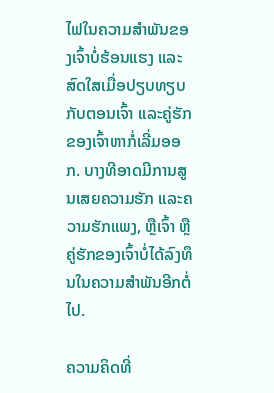ໄຟໃນຄວາມສຳພັນຂອງເຈົ້າບໍ່ຮ້ອນແຮງ ແລະສົດໃສເມື່ອປຽບທຽບກັບຕອນເຈົ້າ ແລະຄູ່ຮັກຂອງເຈົ້າຫາກໍ່ເລີ່ມອອກ. ບາງທີອາດມີການສູນເສຍຄວາມຮັກ ແລະຄວາມຮັກແພງ, ຫຼືເຈົ້າ ຫຼືຄູ່ຮັກຂອງເຈົ້າບໍ່ໄດ້ລົງທຶນໃນຄວາມສຳພັນອີກຕໍ່ໄປ.

ຄວາມຄິດທີ່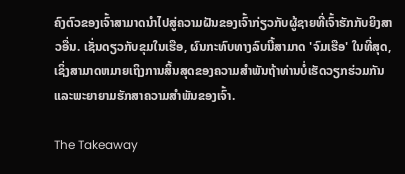ຄົງຕົວຂອງເຈົ້າສາມາດນໍາໄປສູ່ຄວາມຝັນຂອງເຈົ້າກ່ຽວກັບຜູ້ຊາຍທີ່ເຈົ້າຮັກກັບຍິງສາວອື່ນ. ເຊັ່ນດຽວກັບຂຸມໃນເຮືອ, ຜົນກະທົບທາງລົບນີ້ສາມາດ 'ຈົມເຮືອ' ໃນທີ່ສຸດ, ເຊິ່ງສາມາດຫມາຍເຖິງການສິ້ນສຸດຂອງຄວາມສໍາພັນຖ້າທ່ານບໍ່ເຮັດວຽກຮ່ວມກັນແລະພະຍາຍາມຮັກສາຄວາມສໍາພັນຂອງເຈົ້າ.

The Takeaway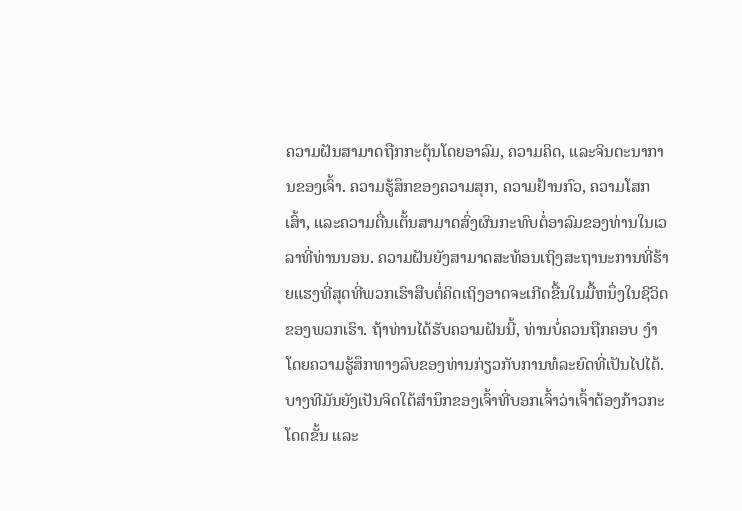ຄວາມຝັນສາມາດຖືກກະຕຸ້ນໂດຍອາລົມ, ຄວາມຄິດ, ແລະຈິນຕະນາການຂອງເຈົ້າ. ຄວາມຮູ້ສຶກຂອງຄວາມສຸກ, ຄວາມຢ້ານກົວ, ຄວາມໂສກເສົ້າ, ແລະຄວາມຕື່ນເຕັ້ນສາມາດສົ່ງຜົນກະທົບຕໍ່ອາລົມຂອງທ່ານໃນເວລາທີ່ທ່ານນອນ. ຄວາມຝັນຍັງສາມາດສະທ້ອນເຖິງສະຖານະການທີ່ຮ້າຍແຮງທີ່ສຸດທີ່ພວກເຮົາສືບຕໍ່ຄິດເຖິງອາດຈະເກີດຂື້ນໃນມື້ຫນຶ່ງໃນຊີວິດຂອງພວກເຮົາ. ຖ້າທ່ານໄດ້ຮັບຄວາມຝັນນີ້, ທ່ານບໍ່ຄວນຖືກຄອບ ງໍາໂດຍຄວາມຮູ້ສຶກທາງລົບຂອງທ່ານກ່ຽວກັບການທໍລະຍົດທີ່ເປັນໄປໄດ້. ບາງທີມັນຍັງເປັນຈິດໃຕ້ສຳນຶກຂອງເຈົ້າທີ່ບອກເຈົ້າວ່າເຈົ້າຕ້ອງກ້າວກະໂດດຂັ້ນ ແລະ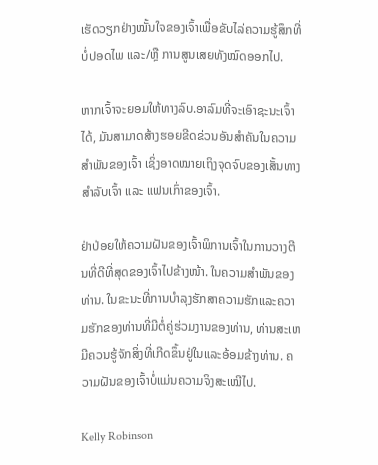ເຮັດວຽກຢ່າງໝັ້ນໃຈຂອງເຈົ້າເພື່ອຂັບໄລ່ຄວາມຮູ້ສຶກທີ່ບໍ່ປອດໄພ ແລະ/ຫຼື ການສູນເສຍທັງໝົດອອກໄປ.

ຫາກເຈົ້າຈະຍອມໃຫ້ທາງລົບ.ອາລົມທີ່ຈະເອົາຊະນະເຈົ້າໄດ້, ມັນສາມາດສ້າງຮອຍຂີດຂ່ວນອັນສຳຄັນໃນຄວາມສຳພັນຂອງເຈົ້າ ເຊິ່ງອາດໝາຍເຖິງຈຸດຈົບຂອງເສັ້ນທາງສຳລັບເຈົ້າ ແລະ ແຟນເກົ່າຂອງເຈົ້າ.

ຢ່າປ່ອຍໃຫ້ຄວາມຝັນຂອງເຈົ້າພິການເຈົ້າໃນການວາງຕີນທີ່ດີທີ່ສຸດຂອງເຈົ້າໄປຂ້າງໜ້າ. ໃນຄວາມສໍາພັນຂອງທ່ານ. ໃນຂະນະທີ່ການບໍາລຸງຮັກສາຄວາມຮັກແລະຄວາມຮັກຂອງທ່ານທີ່ມີຕໍ່ຄູ່ຮ່ວມງານຂອງທ່ານ, ທ່ານສະເຫມີຄວນຮູ້ຈັກສິ່ງທີ່ເກີດຂຶ້ນຢູ່ໃນແລະອ້ອມຂ້າງທ່ານ. ຄວາມຝັນຂອງເຈົ້າບໍ່ແມ່ນຄວາມຈິງສະເໝີໄປ.

Kelly Robinson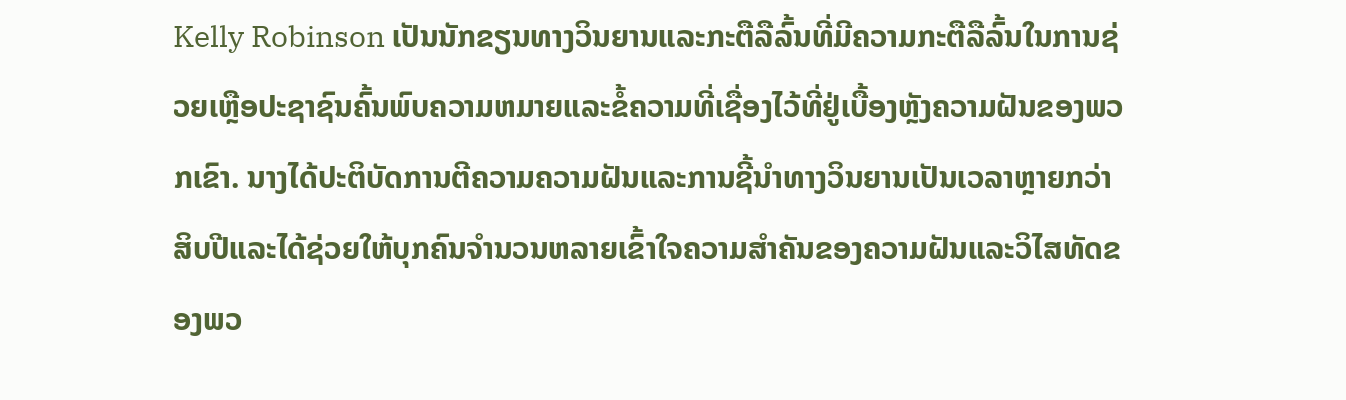Kelly Robinson ເປັນນັກຂຽນທາງວິນຍານແລະກະຕືລືລົ້ນທີ່ມີຄວາມກະຕືລືລົ້ນໃນການຊ່ວຍເຫຼືອປະຊາຊົນຄົ້ນພົບຄວາມຫມາຍແລະຂໍ້ຄວາມທີ່ເຊື່ອງໄວ້ທີ່ຢູ່ເບື້ອງຫຼັງຄວາມຝັນຂອງພວກເຂົາ. ນາງໄດ້ປະຕິບັດການຕີຄວາມຄວາມຝັນແລະການຊີ້ນໍາທາງວິນຍານເປັນເວລາຫຼາຍກວ່າສິບປີແລະໄດ້ຊ່ວຍໃຫ້ບຸກຄົນຈໍານວນຫລາຍເຂົ້າໃຈຄວາມສໍາຄັນຂອງຄວາມຝັນແລະວິໄສທັດຂອງພວ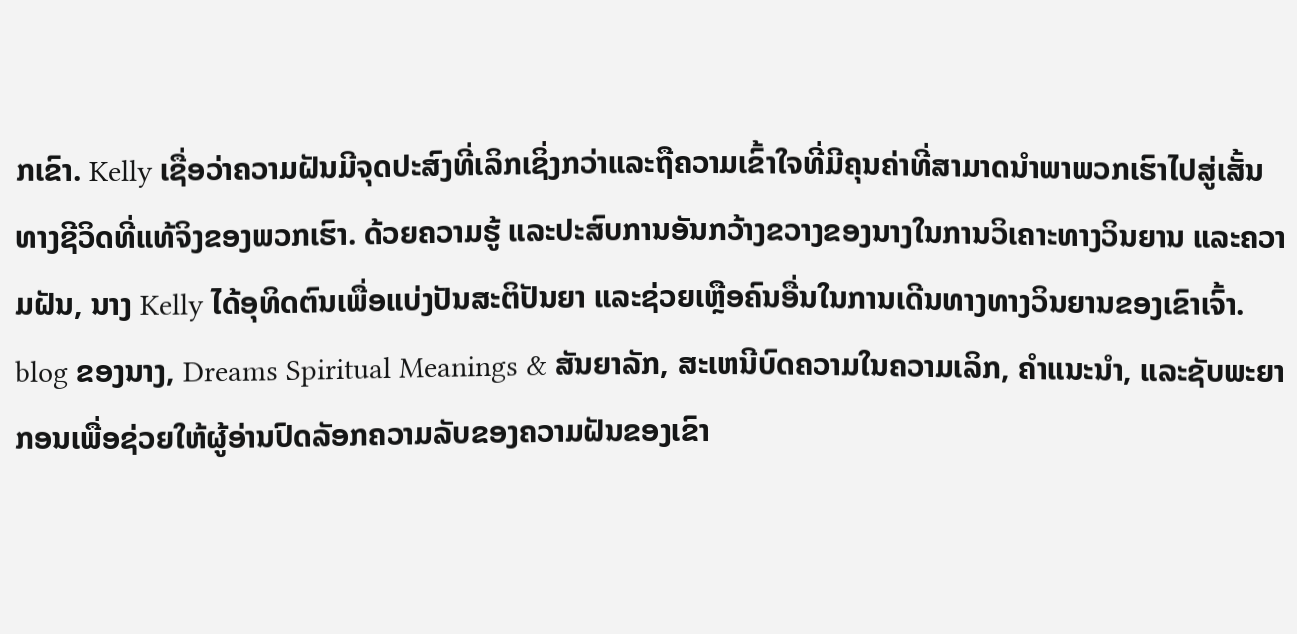ກເຂົາ. Kelly ເຊື່ອວ່າຄວາມຝັນມີຈຸດປະສົງທີ່ເລິກເຊິ່ງກວ່າແລະຖືຄວາມເຂົ້າໃຈທີ່ມີຄຸນຄ່າທີ່ສາມາດນໍາພາພວກເຮົາໄປສູ່ເສັ້ນທາງຊີວິດທີ່ແທ້ຈິງຂອງພວກເຮົາ. ດ້ວຍຄວາມຮູ້ ແລະປະສົບການອັນກວ້າງຂວາງຂອງນາງໃນການວິເຄາະທາງວິນຍານ ແລະຄວາມຝັນ, ນາງ Kelly ໄດ້ອຸທິດຕົນເພື່ອແບ່ງປັນສະຕິປັນຍາ ແລະຊ່ວຍເຫຼືອຄົນອື່ນໃນການເດີນທາງທາງວິນຍານຂອງເຂົາເຈົ້າ. blog ຂອງນາງ, Dreams Spiritual Meanings & ສັນຍາລັກ, ສະເຫນີບົດຄວາມໃນຄວາມເລິກ, ຄໍາແນະນໍາ, ແລະຊັບພະຍາກອນເພື່ອຊ່ວຍໃຫ້ຜູ້ອ່ານປົດລັອກຄວາມລັບຂອງຄວາມຝັນຂອງເຂົາ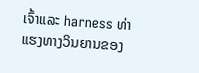ເຈົ້າແລະ harness ທ່າແຮງທາງວິນຍານຂອງ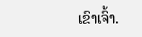ເຂົາເຈົ້າ.